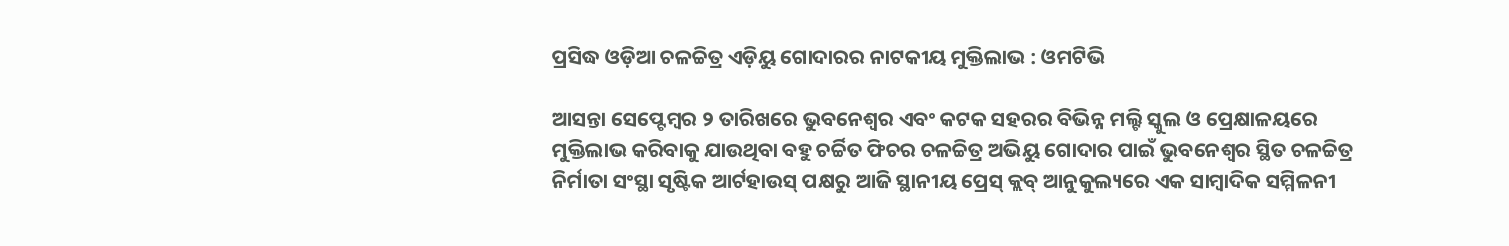ପ୍ରସିଦ୍ଧ ଓଡ଼ିଆ ଚଳଚ୍ଚିତ୍ର ଏଡ଼ିୟୁ ଗୋଦାରର ନାଟକୀୟ ମୁକ୍ତିଲାଭ : ଓମଟିଭି

ଆସନ୍ତା ସେପ୍ଟେମ୍ବର ୨ ତାରିଖରେ ଭୁବନେଶ୍ବର ଏବଂ କଟକ ସହରର ବିଭିନ୍ନ ମଲ୍ଟି ସ୍କୁଲ ଓ ପ୍ରେକ୍ଷାଳୟରେ ମୁକ୍ତିଲାଭ କରିବାକୁ ଯାଉଥିବା ବହୁ ଚର୍ଚ୍ଚିତ ଫିଚର ଚଳଚ୍ଚିତ୍ର ଅଭିୟୁ ଗୋଦାର ପାଇଁ ଭୁବନେଶ୍ବର ସ୍ଥିତ ଚଳଚ୍ଚିତ୍ର ନିର୍ମାତା ସଂସ୍ଥା ସୃଷ୍ଟିକ ଆର୍ଟହାଉସ୍ ପକ୍ଷରୁ ଆଜି ସ୍ଥାନୀୟ ପ୍ରେସ୍ କ୍ଲବ୍ ଆନୁକୁଲ୍ୟରେ ଏକ ସାମ୍ବାଦିକ ସମ୍ମିଳନୀ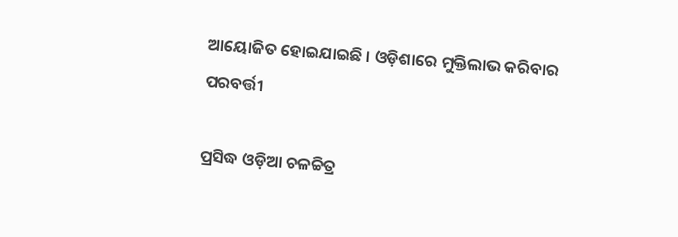ଆୟୋଜିତ ହୋଇଯାଇଛି । ଓଡ଼ିଶାରେ ମୁକ୍ତିଲାଭ କରିବାର ପରବର୍ତ୍ତୀ

ପ୍ରସିଦ୍ଧ ଓଡ଼ିଆ ଚଳଚ୍ଚିତ୍ର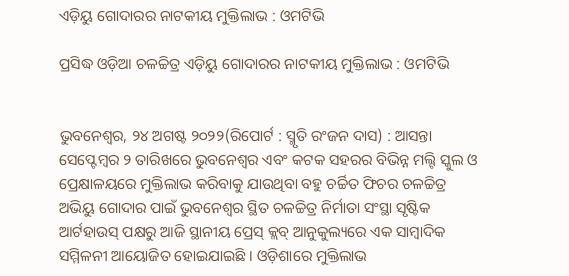ଏଡ଼ିୟୁ ଗୋଦାରର ନାଟକୀୟ ମୁକ୍ତିଲାଭ : ଓମଟିଭି

ପ୍ରସିଦ୍ଧ ଓଡ଼ିଆ ଚଳଚ୍ଚିତ୍ର ଏଡ଼ିୟୁ ଗୋଦାରର ନାଟକୀୟ ମୁକ୍ତିଲାଭ : ଓମଟିଭି


ଭୁବନେଶ୍ୱର, ୨୪ ଅଗଷ୍ଟ ୨୦୨୨(ରିପୋର୍ଟ : ସ୍ମୃତି ରଂଜନ ଦାସ) : ଆସନ୍ତା ସେପ୍ଟେମ୍ବର ୨ ତାରିଖରେ ଭୁବନେଶ୍ବର ଏବଂ କଟକ ସହରର ବିଭିନ୍ନ ମଲ୍ଟି ସ୍କୁଲ ଓ ପ୍ରେକ୍ଷାଳୟରେ ମୁକ୍ତିଲାଭ କରିବାକୁ ଯାଉଥିବା ବହୁ ଚର୍ଚ୍ଚିତ ଫିଚର ଚଳଚ୍ଚିତ୍ର ଅଭିୟୁ ଗୋଦାର ପାଇଁ ଭୁବନେଶ୍ବର ସ୍ଥିତ ଚଳଚ୍ଚିତ୍ର ନିର୍ମାତା ସଂସ୍ଥା ସୃଷ୍ଟିକ ଆର୍ଟହାଉସ୍ ପକ୍ଷରୁ ଆଜି ସ୍ଥାନୀୟ ପ୍ରେସ୍ କ୍ଲବ୍ ଆନୁକୁଲ୍ୟରେ ଏକ ସାମ୍ବାଦିକ ସମ୍ମିଳନୀ ଆୟୋଜିତ ହୋଇଯାଇଛି । ଓଡ଼ିଶାରେ ମୁକ୍ତିଲାଭ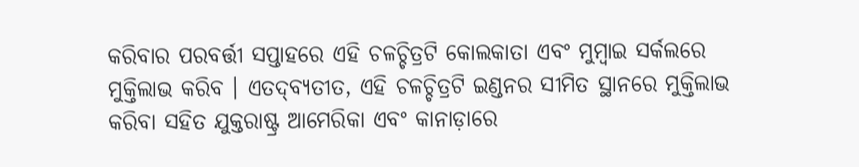କରିବାର ପରବର୍ତ୍ତୀ ସପ୍ତାହରେ ଏହି ଚଳଚ୍ଚିତ୍ରଟି କୋଲକାତା ଏବଂ ମୁମ୍ବାଇ ସର୍କଲରେ ମୁକ୍ତିଲାଭ କରିବ । ଏତଦ୍‌ବ୍ୟତୀତ, ଏହି ଚଳଚ୍ଚିତ୍ରଟି ଇଣ୍ଡନର ସୀମିତ ସ୍ଥାନରେ ମୁକ୍ତିଲାଭ କରିବା ସହିତ ଯୁକ୍ତରାଷ୍ଟ୍ର ଆମେରିକା ଏବଂ କାନାଡ଼ାରେ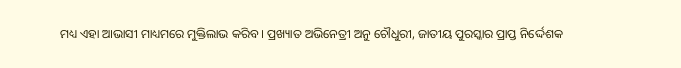ମଧ୍ୟ ଏହା ଆଭାସୀ ମାଧ୍ୟମରେ ମୁକ୍ତିଲାଭ କରିବ । ପ୍ରଖ୍ୟାତ ଅଭିନେତ୍ରୀ ଅନୁ ଚୌଧୁରୀ, ଜାତୀୟ ପୁରସ୍କାର ପ୍ରାପ୍ତ ନିର୍ଦ୍ଦେଶକ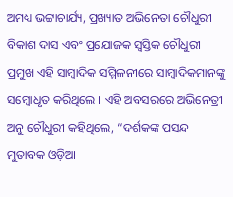ଅମଧ୍ୟ ଭଟ୍ଟାଚାର୍ଯ୍ୟ, ପ୍ରଖ୍ୟାତ ଅଭିନେତା ଚୌଧୁରୀ ବିକାଶ ଦାସ ଏବଂ ପ୍ରଯୋଜକ ସ୍ଵସ୍ତିକ ଚୌଧୁରୀ ପ୍ରମୁଖ ଏହି ସାମ୍ବାଦିକ ସମ୍ମିଳନୀରେ ସାମ୍ବାଦିକମାନଙ୍କୁ ସମ୍ବୋଧୃତ କରିଥିଲେ । ଏହି ଅବସରରେ ଅଭିନେତ୍ରୀ ଅନୁ ଚୌଧୁରୀ କହିଥିଲେ, “ଦର୍ଶକଙ୍କ ପସନ୍ଦ ମୁତାବକ ଓଡ଼ିଆ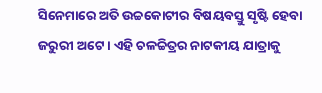ସିନେମାରେ ଅତି ଉଚ୍ଚକୋଟୀର ବିଷୟବସ୍ତୁ ସୃଷ୍ଟି ହେବା ଜରୁରୀ ଅଟେ । ଏହି ଚଳଚ୍ଚିତ୍ରର ନାଟକୀୟ ଯାତ୍ରାକୁ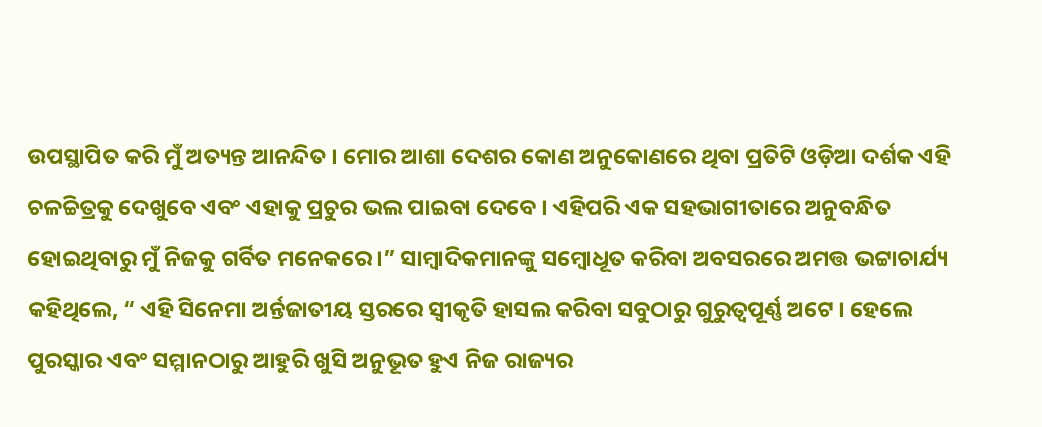ଉପସ୍ଥାପିତ କରି ମୁଁ ଅତ୍ୟନ୍ତ ଆନନ୍ଦିତ । ମୋର ଆଶା ଦେଶର କୋଣ ଅନୁକୋଣରେ ଥିବା ପ୍ରତିଟି ଓଡ଼ିଆ ଦର୍ଶକ ଏହି ଚଳଚ୍ଚିତ୍ରକୁ ଦେଖୁବେ ଏବଂ ଏହାକୁ ପ୍ରଚୁର ଭଲ ପାଇବା ଦେବେ । ଏହିପରି ଏକ ସହଭାଗୀତାରେ ଅନୁବନ୍ଧିତ ହୋଇଥିବାରୁ ମୁଁ ନିଜକୁ ଗର୍ବିତ ମନେକରେ ।” ସାମ୍ବାଦିକମାନଙ୍କୁ ସମ୍ବୋଧୂତ କରିବା ଅବସରରେ ଅମତ୍ତ ଭଟ୍ଟାଚାର୍ଯ୍ୟ କହିଥିଲେ, “ ଏହି ସିନେମା ଅର୍ନ୍ତଜାତୀୟ ସ୍ତରରେ ସ୍ବୀକୃତି ହାସଲ କରିବା ସବୁଠାରୁ ଗୁରୁତ୍ଵପୂର୍ଣ୍ଣ ଅଟେ । ହେଲେ ପୁରସ୍କାର ଏବଂ ସମ୍ମାନଠାରୁ ଆହୁରି ଖୁସି ଅନୁଭୂତ ହୁଏ ନିଜ ରାଜ୍ୟର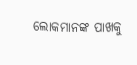ଲୋକମାନଙ୍କ ପାଖକୁ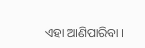ଏହା ଆଣିପାରିବା ।